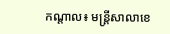កណ្តាល៖ មន្ដ្រីសាលាខេ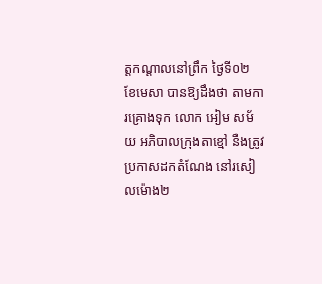ត្ដកណ្ដាលនៅព្រឹក ថ្ងៃទី០២ ខែមេសា បានឱ្យដឹងថា តាមការគ្រោងទុក លោក អៀម សម័យ អភិបាលក្រុងតាខ្មៅ នឺងត្រូវប្រកាសដកតំណែង នៅរសៀលម៉ោង២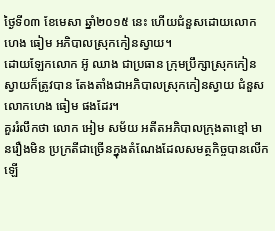ថ្ងៃទី០៣ ខែមេសា ឆ្នាំ២០១៥ នេះ ហើយជំនួសដោយលោក ហេង ធៀម អភិបាលស្រុកកៀនស្វាយ។
ដោយឡែកលោក អ៊ូ ឈាង ជាប្រធាន ក្រុមប្រឹក្សាស្រុកកៀនស្វាយក៏ត្រូវបាន តែងតាំងជាអភិបាលស្រុកកៀនស្វាយ ជំនួសលោកហេង ធៀម ផងដែរ។
គួររំលឹកថា លោក អៀម សម័យ អតីតអភិបាលក្រុងតាខ្មៅ មានរឿងមិន ប្រក្រតីជាច្រើនក្នុងតំណែងដែលសមត្ថកិច្ចបានលើកឡើ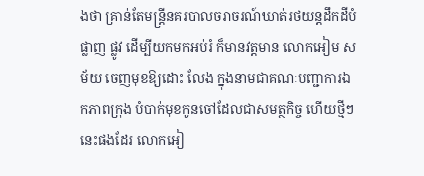ងថា គ្រាន់តែមន្ដ្រីនគរបាលចរាចរណ៍ឃាត់រថយន្ដដឹកដីបំផ្លាញ ផ្លូវ ដើម្បីយកមកអប់រំ ក៏មានវត្ដមាន លោកអៀម សម័យ ចេញមុខឱ្យដោះ លែង ក្នុងនាមជាគណៈបញ្ជាការឯកភាពក្រុង បំបាក់មុខកូនចៅដែលជាសមត្ថកិច្ច ហើយថ្មីៗនេះផងដែរ លោកអៀ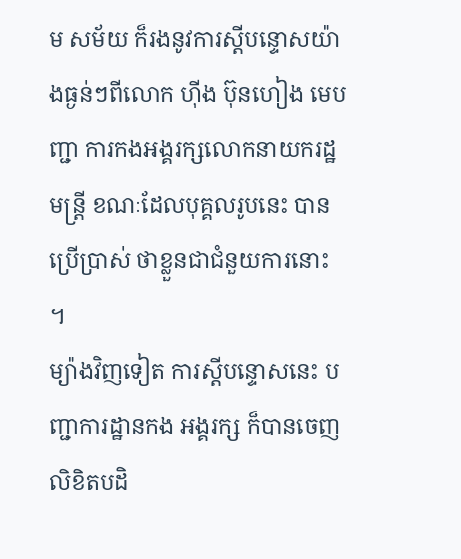ម សម័យ ក៏រងនូវការស្ដីបន្ទោសយ៉ាងធ្ងន់ៗពីលោក ហ៊ីង ប៊ុនហៀង មេបញ្ជា ការកងអង្គរក្សលោកនាយករដ្ឋមន្ដ្រី ខណៈដែលបុគ្គលរូបនេះ បានប្រើប្រាស់ ថាខ្លួនជាជំនួយការនោះ ។
ម្យ៉ាងវិញទៀត ការស្ដីបន្ទោសនេះ បញ្ជាការដ្ឋានកង អង្គរក្ស ក៏បានចេញលិខិតបដិ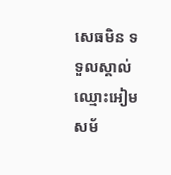សេធមិន ទទួលស្គាល់ឈ្មោះអៀម សម័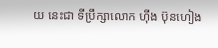យ នេះជា ទីប្រឹក្សាលោក ហ៊ីង ប៊ុនហៀង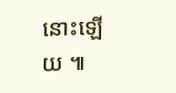នោះឡើយ ៕